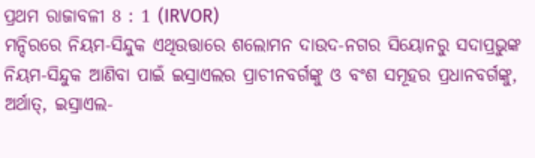ପ୍ରଥମ ରାଜାବଳୀ 8 : 1 (IRVOR)
ମନ୍ଦିରରେ ନିୟମ-ସିନ୍ଦୁକ ଏଥିଉତ୍ତାରେ ଶଲୋମନ ଦାଉଦ-ନଗର ସିୟୋନରୁ ସଦାପ୍ରଭୁଙ୍କ ନିୟମ-ସିନ୍ଦୁକ ଆଣିବା ପାଇଁ ଇସ୍ରାଏଲର ପ୍ରାଚୀନବର୍ଗଙ୍କୁ ଓ ବଂଶ ସମୂହର ପ୍ରଧାନବର୍ଗଙ୍କୁ, ଅର୍ଥାତ୍‍, ଇସ୍ରାଏଲ-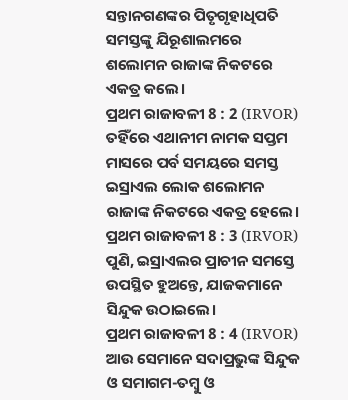ସନ୍ତାନଗଣଙ୍କର ପିତୃଗୃହାଧିପତି ସମସ୍ତଙ୍କୁ ଯିରୂଶାଲମରେ ଶଲୋମନ ରାଜାଙ୍କ ନିକଟରେ ଏକତ୍ର କଲେ।
ପ୍ରଥମ ରାଜାବଳୀ 8 : 2 (IRVOR)
ତହିଁରେ ଏଥାନୀମ ନାମକ ସପ୍ତମ ମାସରେ ପର୍ବ ସମୟରେ ସମସ୍ତ ଇସ୍ରାଏଲ ଲୋକ ଶଲୋମନ ରାଜାଙ୍କ ନିକଟରେ ଏକତ୍ର ହେଲେ।
ପ୍ରଥମ ରାଜାବଳୀ 8 : 3 (IRVOR)
ପୁଣି, ଇସ୍ରାଏଲର ପ୍ରାଚୀନ ସମସ୍ତେ ଉପସ୍ଥିତ ହୁଅନ୍ତେ, ଯାଜକମାନେ ସିନ୍ଦୁକ ଉଠାଇଲେ।
ପ୍ରଥମ ରାଜାବଳୀ 8 : 4 (IRVOR)
ଆଉ ସେମାନେ ସଦାପ୍ରଭୁଙ୍କ ସିନ୍ଦୁକ ଓ ସମାଗମ-ତମ୍ବୁ ଓ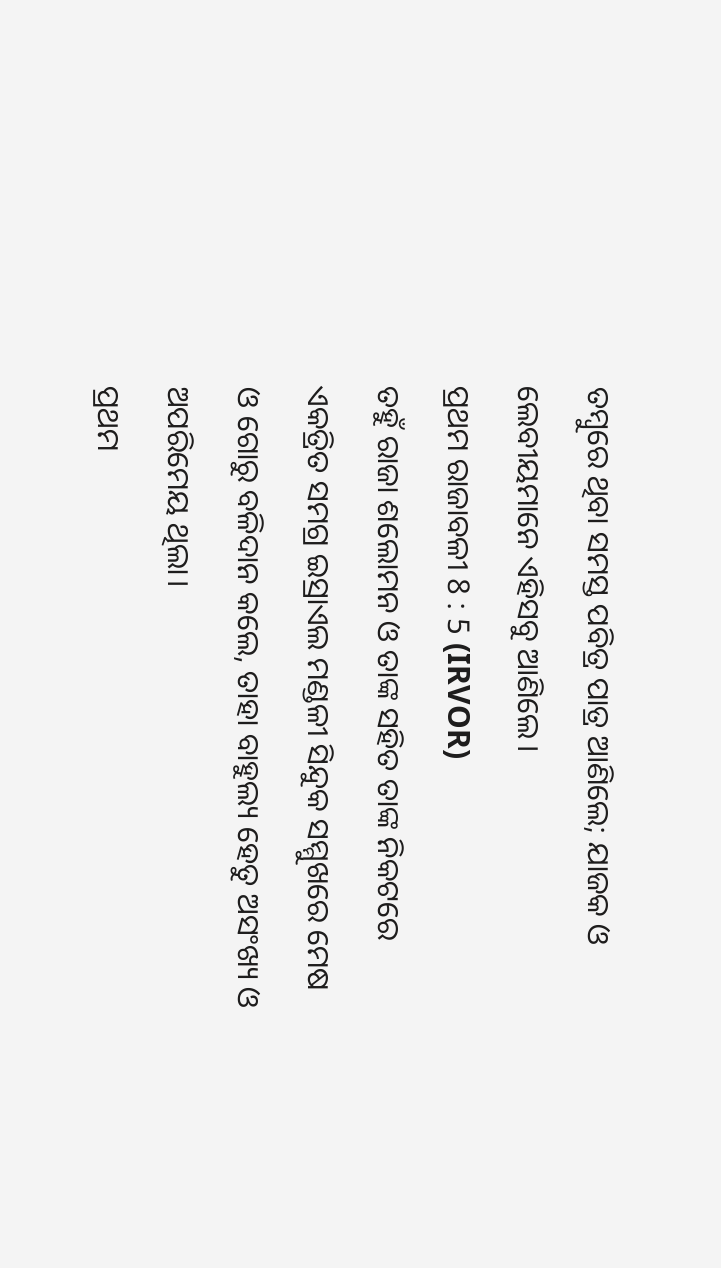ତମ୍ବୁରେ ଥିବା ସମସ୍ତ ପବିତ୍ର ପାତ୍ର ଆଣିଲେ; ଯାଜକ ଓ ଲେବୀୟମାନେ ଏହିସବୁ ଆଣିଲେ।
ପ୍ରଥମ ରାଜାବଳୀ 8 : 5 (IRVOR)
ତହୁଁ ରାଜା ଶଲୋମନ ଓ ତାଙ୍କ ସହିତ ତାଙ୍କ ନିକଟରେ ଏକତ୍ରିତ ସମଗ୍ର ଇସ୍ରାଏଲ ମଣ୍ଡଳୀ ସିନ୍ଦୁକ ସମ୍ମୁଖରେ ମେଷ ଓ ଗୋରୁ ବଳିଦାନ କଲେ, ତାହା ବାହୁଲ୍ୟ ହେତୁ ଅସଂଖ୍ୟ ଓ ଅପରିମେୟ ଥିଲା।
ପ୍ରଥମ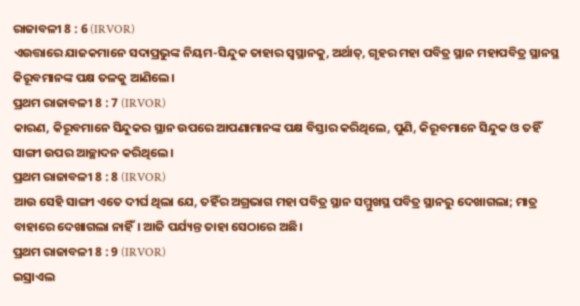ରାଜାବଳୀ 8 : 6 (IRVOR)
ଏଉତ୍ତାରେ ଯାଜକମାନେ ସଦାପ୍ରଭୁଙ୍କ ନିୟମ-ସିନ୍ଦୁକ ତାହାର ସ୍ୱସ୍ଥାନକୁ, ଅର୍ଥାତ୍‍, ଗୃହର ମହା ପବିତ୍ର ସ୍ଥାନ ମହାପବିତ୍ର ସ୍ଥାନସ୍ଥ କିରୂବମାନଙ୍କ ପକ୍ଷ ତଳକୁ ଆଣିଲେ।
ପ୍ରଥମ ରାଜାବଳୀ 8 : 7 (IRVOR)
କାରଣ, କିରୂବମାନେ ସିନ୍ଦୁକର ସ୍ଥାନ ଉପରେ ଆପଣାମାନଙ୍କ ପକ୍ଷ ବିସ୍ତାର କରିଥିଲେ, ପୁଣି, କିରୂବମାନେ ସିନ୍ଦୁକ ଓ ତହିଁ ସାଙ୍ଗୀ ଉପର ଆଚ୍ଛାଦନ କରିଥିଲେ।
ପ୍ରଥମ ରାଜାବଳୀ 8 : 8 (IRVOR)
ଆଉ ସେହି ସାଙ୍ଗୀ ଏତେ ଦୀର୍ଘ ଥିଲା ଯେ, ତହିଁର ଅଗ୍ରଭାଗ ମହା ପବିତ୍ର ସ୍ଥାନ ସମ୍ମୁଖସ୍ଥ ପବିତ୍ର ସ୍ଥାନରୁ ଦେଖାଗଲା; ମାତ୍ର ବାହାରେ ଦେଖାଗଲା ନାହିଁ। ଆଜି ପର୍ଯ୍ୟନ୍ତ ତାହା ସେଠାରେ ଅଛି।
ପ୍ରଥମ ରାଜାବଳୀ 8 : 9 (IRVOR)
ଇସ୍ରାଏଲ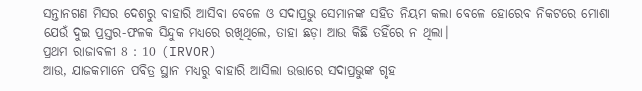ସନ୍ତାନଗଣ ମିସର ଦେଶରୁ ବାହାରି ଆସିବା ବେଳେ ଓ ସଦାପ୍ରଭୁ ସେମାନଙ୍କ ସହିତ ନିୟମ କଲା ବେଳେ ହୋରେବ ନିକଟରେ ମୋଶା ଯେଉଁ ଦୁଇ ପ୍ରସ୍ତର-ଫଳକ ସିନ୍ଦୁକ ମଧ୍ୟରେ ରଖିଥିଲେ, ତାହା ଛଡ଼ା ଆଉ କିଛି ତହିଁରେ ନ ଥିଲା।
ପ୍ରଥମ ରାଜାବଳୀ 8 : 10 (IRVOR)
ଆଉ, ଯାଜକମାନେ ପବିତ୍ର ସ୍ଥାନ ମଧ୍ୟରୁ ବାହାରି ଆସିଲା ଉତ୍ତାରେ ସଦାପ୍ରଭୁଙ୍କ ଗୃହ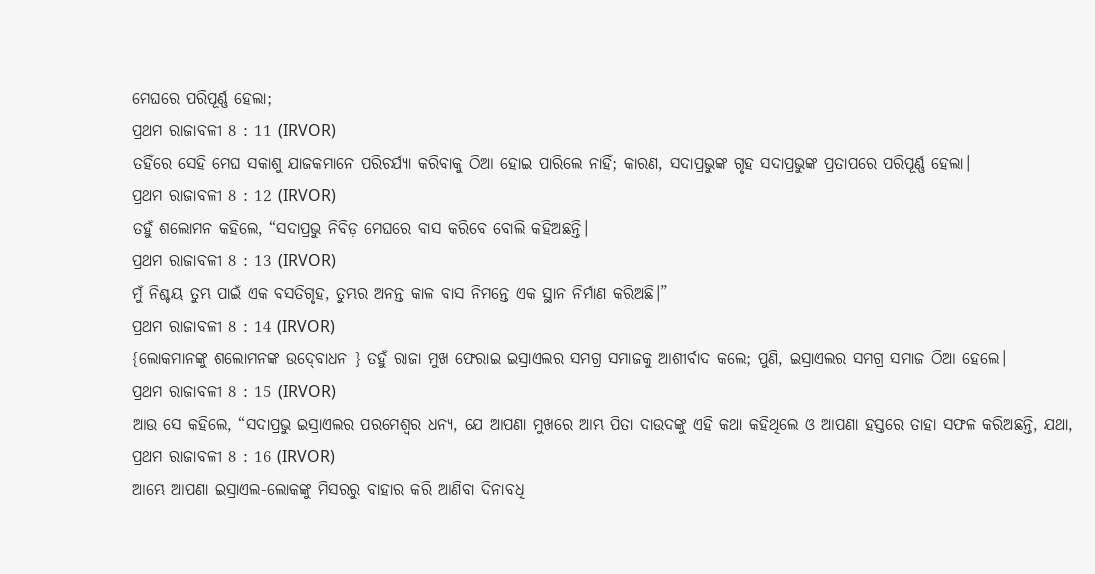ମେଘରେ ପରିପୂର୍ଣ୍ଣ ହେଲା;
ପ୍ରଥମ ରାଜାବଳୀ 8 : 11 (IRVOR)
ତହିଁରେ ସେହି ମେଘ ସକାଶୁ ଯାଜକମାନେ ପରିଚର୍ଯ୍ୟା କରିବାକୁ ଠିଆ ହୋଇ ପାରିଲେ ନାହିଁ; କାରଣ, ସଦାପ୍ରଭୁଙ୍କ ଗୃହ ସଦାପ୍ରଭୁଙ୍କ ପ୍ରତାପରେ ପରିପୂର୍ଣ୍ଣ ହେଲା।
ପ୍ରଥମ ରାଜାବଳୀ 8 : 12 (IRVOR)
ତହୁଁ ଶଲୋମନ କହିଲେ, “ସଦାପ୍ରଭୁ ନିବିଡ଼ ମେଘରେ ବାସ କରିବେ ବୋଲି କହିଅଛନ୍ତି।
ପ୍ରଥମ ରାଜାବଳୀ 8 : 13 (IRVOR)
ମୁଁ ନିଶ୍ଚୟ ତୁମ୍ଭ ପାଇଁ ଏକ ବସତିଗୃହ, ତୁମ୍ଭର ଅନନ୍ତ କାଳ ବାସ ନିମନ୍ତେ ଏକ ସ୍ଥାନ ନିର୍ମାଣ କରିଅଛି।”
ପ୍ରଥମ ରାଜାବଳୀ 8 : 14 (IRVOR)
{ଲୋକମାନଙ୍କୁ ଶଲୋମନଙ୍କ ଉଦ୍‍ବୋଧନ } ତହୁଁ ରାଜା ମୁଖ ଫେରାଇ ଇସ୍ରାଏଲର ସମଗ୍ର ସମାଜକୁ ଆଶୀର୍ବାଦ କଲେ; ପୁଣି, ଇସ୍ରାଏଲର ସମଗ୍ର ସମାଜ ଠିଆ ହେଲେ।
ପ୍ରଥମ ରାଜାବଳୀ 8 : 15 (IRVOR)
ଆଉ ସେ କହିଲେ, “ସଦାପ୍ରଭୁ ଇସ୍ରାଏଲର ପରମେଶ୍ୱର ଧନ୍ୟ, ଯେ ଆପଣା ମୁଖରେ ଆମ୍ଭ ପିତା ଦାଉଦଙ୍କୁ ଏହି କଥା କହିଥିଲେ ଓ ଆପଣା ହସ୍ତରେ ତାହା ସଫଳ କରିଅଛନ୍ତି, ଯଥା,
ପ୍ରଥମ ରାଜାବଳୀ 8 : 16 (IRVOR)
ଆମ୍ଭେ ଆପଣା ଇସ୍ରାଏଲ-ଲୋକଙ୍କୁ ମିସରରୁ ବାହାର କରି ଆଣିବା ଦିନାବଧି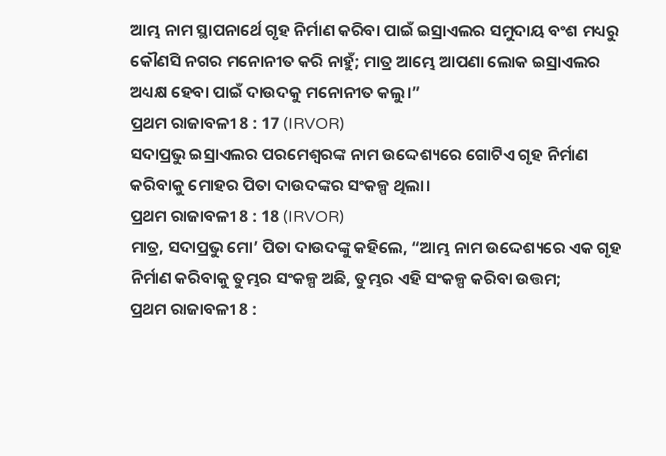ଆମ୍ଭ ନାମ ସ୍ଥାପନାର୍ଥେ ଗୃହ ନିର୍ମାଣ କରିବା ପାଇଁ ଇସ୍ରାଏଲର ସମୁଦାୟ ବଂଶ ମଧ୍ୟରୁ କୌଣସି ନଗର ମନୋନୀତ କରି ନାହୁଁ; ମାତ୍ର ଆମ୍ଭେ ଆପଣା ଲୋକ ଇସ୍ରାଏଲର ଅଧ୍ୟକ୍ଷ ହେବା ପାଇଁ ଦାଉଦକୁ ମନୋନୀତ କଲୁ।”
ପ୍ରଥମ ରାଜାବଳୀ 8 : 17 (IRVOR)
ସଦାପ୍ରଭୁ ଇସ୍ରାଏଲର ପରମେଶ୍ୱରଙ୍କ ନାମ ଉଦ୍ଦେଶ୍ୟରେ ଗୋଟିଏ ଗୃହ ନିର୍ମାଣ କରିବାକୁ ମୋହର ପିତା ଦାଉଦଙ୍କର ସଂକଳ୍ପ ଥିଲା।
ପ୍ରଥମ ରାଜାବଳୀ 8 : 18 (IRVOR)
ମାତ୍ର, ସଦାପ୍ରଭୁ ମୋ’ ପିତା ଦାଉଦଙ୍କୁ କହିଲେ, “ଆମ୍ଭ ନାମ ଉଦ୍ଦେଶ୍ୟରେ ଏକ ଗୃହ ନିର୍ମାଣ କରିବାକୁ ତୁମ୍ଭର ସଂକଳ୍ପ ଅଛି, ତୁମ୍ଭର ଏହି ସଂକଳ୍ପ କରିବା ଉତ୍ତମ;
ପ୍ରଥମ ରାଜାବଳୀ 8 :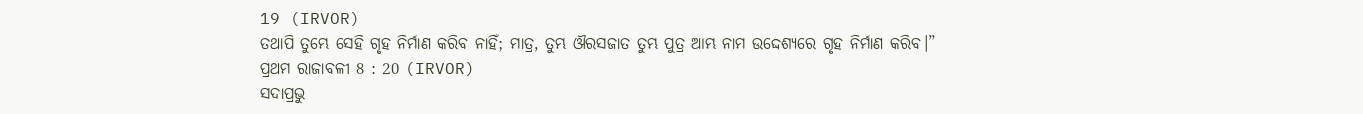19 (IRVOR)
ତଥାପି ତୁମ୍ଭେ ସେହି ଗୃହ ନିର୍ମାଣ କରିବ ନାହିଁ; ମାତ୍ର, ତୁମ୍ଭ ଔରସଜାତ ତୁମ୍ଭ ପୁତ୍ର ଆମ୍ଭ ନାମ ଉଦ୍ଦେଶ୍ୟରେ ଗୃହ ନିର୍ମାଣ କରିବ।”
ପ୍ରଥମ ରାଜାବଳୀ 8 : 20 (IRVOR)
ସଦାପ୍ରଭୁ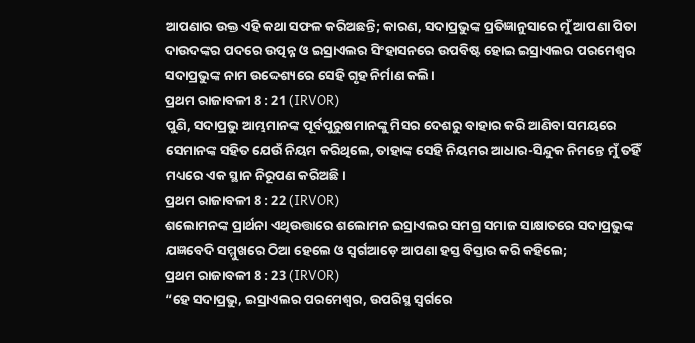ଆପଣାର ଉକ୍ତ ଏହି କଥା ସଫଳ କରିଅଛନ୍ତି; କାରଣ, ସଦାପ୍ରଭୁଙ୍କ ପ୍ରତିଜ୍ଞାନୁସାରେ ମୁଁ ଆପଣା ପିତା ଦାଉଦଙ୍କର ପଦରେ ଉତ୍ପନ୍ନ ଓ ଇସ୍ରାଏଲର ସିଂହାସନରେ ଉପବିଷ୍ଟ ହୋଇ ଇସ୍ରାଏଲର ପରମେଶ୍ୱର ସଦାପ୍ରଭୁଙ୍କ ନାମ ଉଦ୍ଦେଶ୍ୟରେ ସେହି ଗୃହ ନିର୍ମାଣ କଲି।
ପ୍ରଥମ ରାଜାବଳୀ 8 : 21 (IRVOR)
ପୁଣି, ସଦାପ୍ରଭୁ ଆମ୍ଭମାନଙ୍କ ପୂର୍ବପୁରୁଷମାନଙ୍କୁ ମିସର ଦେଶରୁ ବାହାର କରି ଆଣିବା ସମୟରେ ସେମାନଙ୍କ ସହିତ ଯେଉଁ ନିୟମ କରିଥିଲେ, ତାହାଙ୍କ ସେହି ନିୟମର ଆଧାର-ସିନ୍ଦୁକ ନିମନ୍ତେ ମୁଁ ତହିଁ ମଧ୍ୟରେ ଏକ ସ୍ଥାନ ନିରୂପଣ କରିଅଛି।
ପ୍ରଥମ ରାଜାବଳୀ 8 : 22 (IRVOR)
ଶଲୋମନଙ୍କ ପ୍ରାର୍ଥନା ଏଥିଉତ୍ତାରେ ଶଲୋମନ ଇସ୍ରାଏଲର ସମଗ୍ର ସମାଜ ସାକ୍ଷାତରେ ସଦାପ୍ରଭୁଙ୍କ ଯଜ୍ଞବେଦି ସମ୍ମୁଖରେ ଠିଆ ହେଲେ ଓ ସ୍ୱର୍ଗଆଡ଼େ ଆପଣା ହସ୍ତ ବିସ୍ତାର କରି କହିଲେ;
ପ୍ରଥମ ରାଜାବଳୀ 8 : 23 (IRVOR)
“ହେ ସଦାପ୍ରଭୁ, ଇସ୍ରାଏଲର ପରମେଶ୍ୱର, ଉପରିସ୍ଥ ସ୍ୱର୍ଗରେ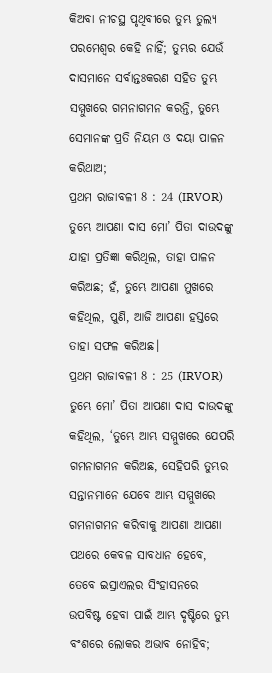କିଅବା ନୀଚସ୍ଥ ପୃଥିବୀରେ ତୁମ୍ଭ ତୁଲ୍ୟ ପରମେଶ୍ୱର କେହି ନାହିଁ; ତୁମ୍ଭର ଯେଉଁ ଦାସମାନେ ସର୍ବାନ୍ତଃକରଣ ସହିତ ତୁମ୍ଭ ସମ୍ମୁଖରେ ଗମନାଗମନ କରନ୍ତି, ତୁମ୍ଭେ ସେମାନଙ୍କ ପ୍ରତି ନିୟମ ଓ ଦୟା ପାଳନ କରିଥାଅ;
ପ୍ରଥମ ରାଜାବଳୀ 8 : 24 (IRVOR)
ତୁମ୍ଭେ ଆପଣା ଦାସ ମୋ’ ପିତା ଦାଉଦଙ୍କୁ ଯାହା ପ୍ରତିଜ୍ଞା କରିଥିଲ, ତାହା ପାଳନ କରିଅଛ; ହଁ, ତୁମ୍ଭେ ଆପଣା ମୁଖରେ କହିଥିଲ, ପୁଣି, ଆଜି ଆପଣା ହସ୍ତରେ ତାହା ସଫଳ କରିଅଛ।
ପ୍ରଥମ ରାଜାବଳୀ 8 : 25 (IRVOR)
ତୁମ୍ଭେ ମୋ’ ପିତା ଆପଣା ଦାସ ଦାଉଦଙ୍କୁ କହିଥିଲ, ‘ତୁମ୍ଭେ ଆମ୍ଭ ସମ୍ମୁଖରେ ଯେପରି ଗମନାଗମନ କରିଅଛ, ସେହିପରି ତୁମ୍ଭର ସନ୍ତାନମାନେ ଯେବେ ଆମ୍ଭ ସମ୍ମୁଖରେ ଗମନାଗମନ କରିବାକୁ ଆପଣା ଆପଣା ପଥରେ କେବଳ ସାବଧାନ ହେବେ, ତେବେ ଇସ୍ରାଏଲର ସିଂହାସନରେ ଉପବିଷ୍ଟ ହେବା ପାଇଁ ଆମ୍ଭ ଦୃଷ୍ଟିରେ ତୁମ୍ଭ ବଂଶରେ ଲୋକର ଅଭାବ ନୋହିବ;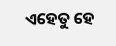ଏହେତୁ ହେ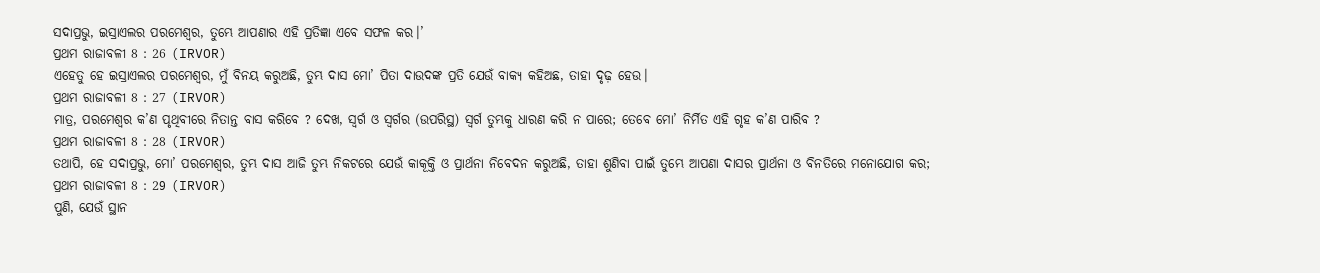ସଦାପ୍ରଭୁ, ଇସ୍ରାଏଲର ପରମେଶ୍ୱର, ତୁମ୍ଭେ ଆପଣାର ଏହି ପ୍ରତିଜ୍ଞା ଏବେ ସଫଳ କର।’
ପ୍ରଥମ ରାଜାବଳୀ 8 : 26 (IRVOR)
ଏହେତୁ ହେ ଇସ୍ରାଏଲର ପରମେଶ୍ୱର, ମୁଁ ବିନୟ କରୁଅଛି, ତୁମ୍ଭ ଦାସ ମୋ’ ପିତା ଦାଉଦଙ୍କ ପ୍ରତି ଯେଉଁ ବାକ୍ୟ କହିଅଛ, ତାହା ଦୃଢ଼ ହେଉ।
ପ୍ରଥମ ରାଜାବଳୀ 8 : 27 (IRVOR)
ମାତ୍ର, ପରମେଶ୍ୱର କ’ଣ ପୃଥିବୀରେ ନିତାନ୍ତ ବାସ କରିବେ ? ଦେଖ, ସ୍ୱର୍ଗ ଓ ସ୍ୱର୍ଗର (ଉପରିସ୍ଥ) ସ୍ୱର୍ଗ ତୁମ୍ଭକୁ ଧାରଣ କରି ନ ପାରେ; ତେବେ ମୋ’ ନିର୍ମିତ ଏହି ଗୃହ କ’ଣ ପାରିବ ?
ପ୍ରଥମ ରାଜାବଳୀ 8 : 28 (IRVOR)
ତଥାପି, ହେ ସଦାପ୍ରଭୁ, ମୋ’ ପରମେଶ୍ୱର, ତୁମ୍ଭ ଦାସ ଆଜି ତୁମ୍ଭ ନିକଟରେ ଯେଉଁ କାକୂକ୍ତି ଓ ପ୍ରାର୍ଥନା ନିବେଦନ କରୁଅଛି, ତାହା ଶୁଣିବା ପାଇଁ ତୁମ୍ଭେ ଆପଣା ଦାସର ପ୍ରାର୍ଥନା ଓ ବିନତିରେ ମନୋଯୋଗ କର;
ପ୍ରଥମ ରାଜାବଳୀ 8 : 29 (IRVOR)
ପୁଣି, ଯେଉଁ ସ୍ଥାନ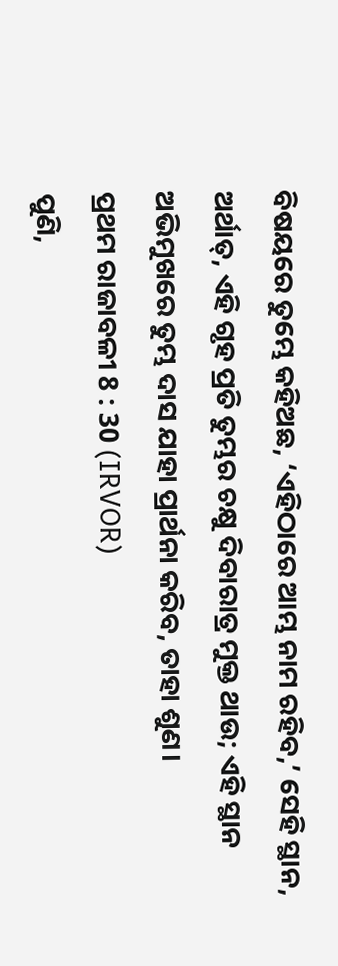ବିଷୟରେ ତୁମ୍ଭେ କହିଅଛ, ‘ଏହିଠାରେ ଆମ୍ଭ ନାମ ରହିବ,’ ସେହି ସ୍ଥାନ, ଅର୍ଥାତ୍‍, ଏହି ଗୃହ ପ୍ରତି ତୁମ୍ଭର ଚକ୍ଷୁ ଦିବାରାତ୍ର ମୁକ୍ତ ଥାଉ; ଏହି ସ୍ଥାନ ଅଭିମୁଖରେ ତୁମ୍ଭ ଦାସ ଯାହା ପ୍ରାର୍ଥନା କରିବ, ତାହା ଶୁଣ।
ପ୍ରଥମ ରାଜାବଳୀ 8 : 30 (IRVOR)
ପୁଣି,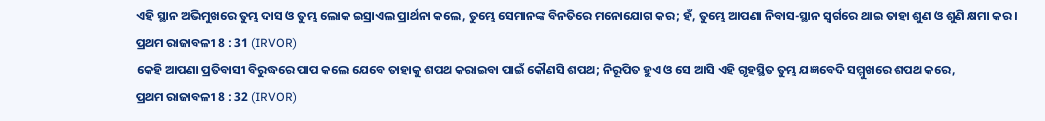ଏହି ସ୍ଥାନ ଅଭିମୁଖରେ ତୁମ୍ଭ ଦାସ ଓ ତୁମ୍ଭ ଲୋକ ଇସ୍ରାଏଲ ପ୍ରାର୍ଥନା କଲେ, ତୁମ୍ଭେ ସେମାନଙ୍କ ବିନତିରେ ମନୋଯୋଗ କର; ହଁ, ତୁମ୍ଭେ ଆପଣା ନିବାସ-ସ୍ଥାନ ସ୍ୱର୍ଗରେ ଥାଇ ତାହା ଶୁଣ ଓ ଶୁଣି କ୍ଷମା କର।
ପ୍ରଥମ ରାଜାବଳୀ 8 : 31 (IRVOR)
କେହି ଆପଣା ପ୍ରତିବାସୀ ବିରୁଦ୍ଧରେ ପାପ କଲେ ଯେବେ ତାହାକୁ ଶପଥ କରାଇବା ପାଇଁ କୌଣସି ଶପଥ; ନିରୂପିତ ହୁଏ ଓ ସେ ଆସି ଏହି ଗୃହସ୍ଥିତ ତୁମ୍ଭ ଯଜ୍ଞବେଦି ସମ୍ମୁଖରେ ଶପଥ କରେ,
ପ୍ରଥମ ରାଜାବଳୀ 8 : 32 (IRVOR)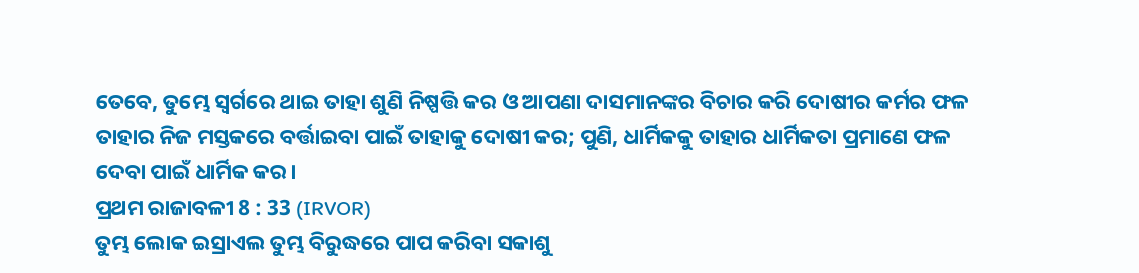ତେବେ, ତୁମ୍ଭେ ସ୍ୱର୍ଗରେ ଥାଇ ତାହା ଶୁଣି ନିଷ୍ପତ୍ତି କର ଓ ଆପଣା ଦାସମାନଙ୍କର ବିଚାର କରି ଦୋଷୀର କର୍ମର ଫଳ ତାହାର ନିଜ ମସ୍ତକରେ ବର୍ତ୍ତାଇବା ପାଇଁ ତାହାକୁ ଦୋଷୀ କର; ପୁଣି, ଧାର୍ମିକକୁ ତାହାର ଧାର୍ମିକତା ପ୍ରମାଣେ ଫଳ ଦେବା ପାଇଁ ଧାର୍ମିକ କର।
ପ୍ରଥମ ରାଜାବଳୀ 8 : 33 (IRVOR)
ତୁମ୍ଭ ଲୋକ ଇସ୍ରାଏଲ ତୁମ୍ଭ ବିରୁଦ୍ଧରେ ପାପ କରିବା ସକାଶୁ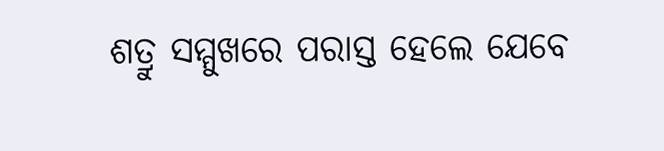ଶତ୍ରୁ ସମ୍ମୁଖରେ ପରାସ୍ତ ହେଲେ ଯେବେ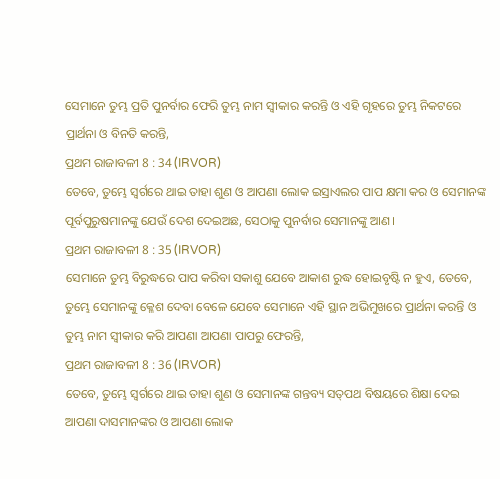ସେମାନେ ତୁମ୍ଭ ପ୍ରତି ପୁନର୍ବାର ଫେରି ତୁମ୍ଭ ନାମ ସ୍ୱୀକାର କରନ୍ତି ଓ ଏହି ଗୃହରେ ତୁମ୍ଭ ନିକଟରେ ପ୍ରାର୍ଥନା ଓ ବିନତି କରନ୍ତି,
ପ୍ରଥମ ରାଜାବଳୀ 8 : 34 (IRVOR)
ତେବେ, ତୁମ୍ଭେ ସ୍ୱର୍ଗରେ ଥାଇ ତାହା ଶୁଣ ଓ ଆପଣା ଲୋକ ଇସ୍ରାଏଲର ପାପ କ୍ଷମା କର ଓ ସେମାନଙ୍କ ପୂର୍ବପୁରୁଷମାନଙ୍କୁ ଯେଉଁ ଦେଶ ଦେଇଅଛ, ସେଠାକୁ ପୁନର୍ବାର ସେମାନଙ୍କୁ ଆଣ।
ପ୍ରଥମ ରାଜାବଳୀ 8 : 35 (IRVOR)
ସେମାନେ ତୁମ୍ଭ ବିରୁଦ୍ଧରେ ପାପ କରିବା ସକାଶୁ ଯେବେ ଆକାଶ ରୁଦ୍ଧ ହୋଇବୃଷ୍ଟି ନ ହୁଏ, ତେବେ, ତୁମ୍ଭେ ସେମାନଙ୍କୁ କ୍ଳେଶ ଦେବା ବେଳେ ଯେବେ ସେମାନେ ଏହି ସ୍ଥାନ ଅଭିମୁଖରେ ପ୍ରାର୍ଥନା କରନ୍ତି ଓ ତୁମ୍ଭ ନାମ ସ୍ୱୀକାର କରି ଆପଣା ଆପଣା ପାପରୁ ଫେରନ୍ତି,
ପ୍ରଥମ ରାଜାବଳୀ 8 : 36 (IRVOR)
ତେବେ, ତୁମ୍ଭେ ସ୍ୱର୍ଗରେ ଥାଇ ତାହା ଶୁଣ ଓ ସେମାନଙ୍କ ଗନ୍ତବ୍ୟ ସତ୍‍ପଥ ବିଷୟରେ ଶିକ୍ଷା ଦେଇ ଆପଣା ଦାସମାନଙ୍କର ଓ ଆପଣା ଲୋକ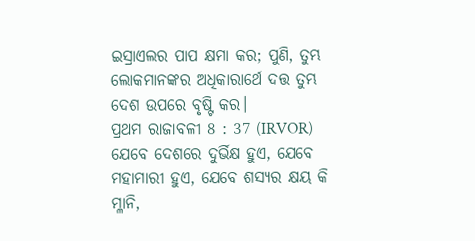ଇସ୍ରାଏଲର ପାପ କ୍ଷମା କର; ପୁଣି, ତୁମ୍ଭ ଲୋକମାନଙ୍କର ଅଧିକାରାର୍ଥେ ଦତ୍ତ ତୁମ୍ଭ ଦେଶ ଉପରେ ବୃଷ୍ଟି କର।
ପ୍ରଥମ ରାଜାବଳୀ 8 : 37 (IRVOR)
ଯେବେ ଦେଶରେ ଦୁର୍ଭିକ୍ଷ ହୁଏ, ଯେବେ ମହାମାରୀ ହୁଏ, ଯେବେ ଶସ୍ୟର କ୍ଷୟ କି ମ୍ଳାନି,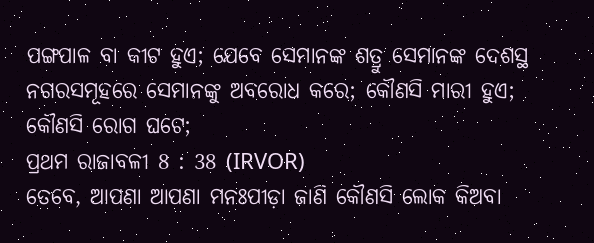ପଙ୍ଗପାଳ ବା କୀଟ ହୁଏ; ଯେବେ ସେମାନଙ୍କ ଶତ୍ରୁ ସେମାନଙ୍କ ଦେଶସ୍ଥ ନଗରସମୂହରେ ସେମାନଙ୍କୁ ଅବରୋଧ କରେ; କୌଣସି ମାରୀ ହୁଏ; କୌଣସି ରୋଗ ଘଟେ;
ପ୍ରଥମ ରାଜାବଳୀ 8 : 38 (IRVOR)
ତେବେ, ଆପଣା ଆପଣା ମନଃପୀଡ଼ା ଜାଣି କୌଣସି ଲୋକ କିଅବା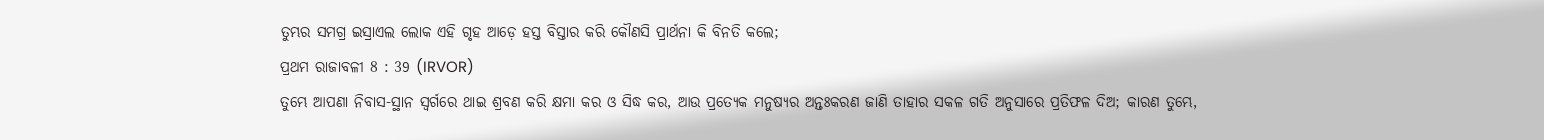ତୁମ୍ଭର ସମଗ୍ର ଇସ୍ରାଏଲ ଲୋକ ଏହି ଗୃହ ଆଡ଼େ ହସ୍ତ ବିସ୍ତାର କରି କୌଣସି ପ୍ରାର୍ଥନା କି ବିନତି କଲେ;
ପ୍ରଥମ ରାଜାବଳୀ 8 : 39 (IRVOR)
ତୁମ୍ଭେ ଆପଣା ନିବାସ-ସ୍ଥାନ ସ୍ୱର୍ଗରେ ଥାଇ ଶ୍ରବଣ କରି କ୍ଷମା କର ଓ ସିଦ୍ଧ କର, ଆଉ ପ୍ରତ୍ୟେକ ମନୁଷ୍ୟର ଅନ୍ତଃକରଣ ଜାଣି ତାହାର ସକଳ ଗତି ଅନୁସାରେ ପ୍ରତିଫଳ ଦିଅ; କାରଣ ତୁମ୍ଭେ,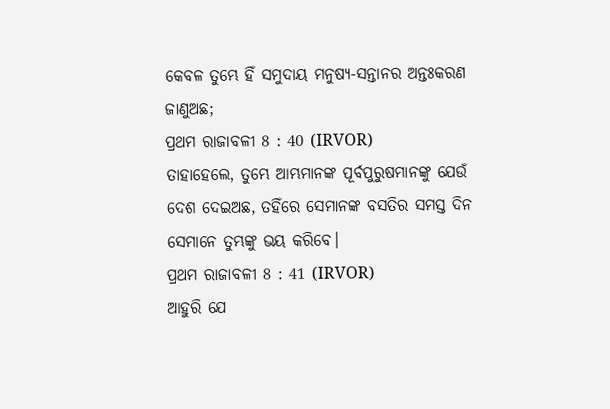କେବଳ ତୁମ୍ଭେ ହିଁ ସମୁଦାୟ ମନୁଷ୍ୟ-ସନ୍ତାନର ଅନ୍ତଃକରଣ ଜାଣୁଅଛ;
ପ୍ରଥମ ରାଜାବଳୀ 8 : 40 (IRVOR)
ତାହାହେଲେ, ତୁମ୍ଭେ ଆମ୍ଭମାନଙ୍କ ପୂର୍ବପୁରୁଷମାନଙ୍କୁ ଯେଉଁ ଦେଶ ଦେଇଅଛ, ତହିଁରେ ସେମାନଙ୍କ ବସତିର ସମସ୍ତ ଦିନ ସେମାନେ ତୁମ୍ଭଙ୍କୁ ଭୟ କରିବେ।
ପ୍ରଥମ ରାଜାବଳୀ 8 : 41 (IRVOR)
ଆହୁରି ଯେ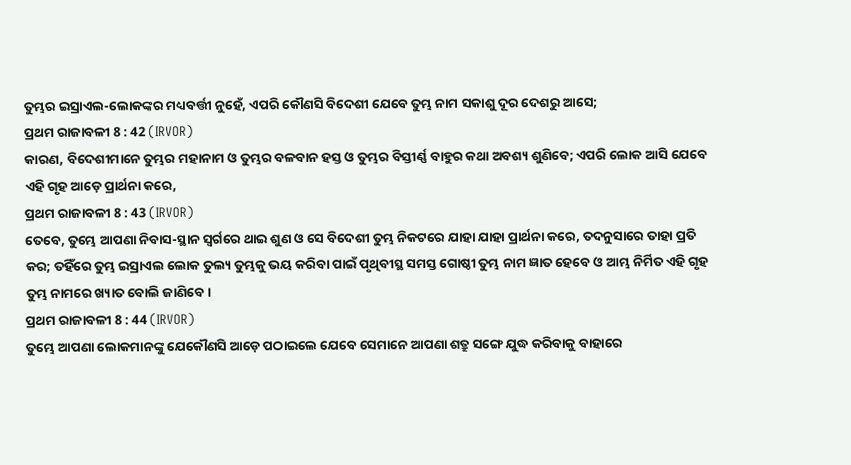ତୁମ୍ଭର ଇସ୍ରାଏଲ-ଲୋକଙ୍କର ମଧ୍ୟବର୍ତ୍ତୀ ନୁହେଁ, ଏପରି କୌଣସି ବିଦେଶୀ ଯେବେ ତୁମ୍ଭ ନାମ ସକାଶୁ ଦୂର ଦେଶରୁ ଆସେ;
ପ୍ରଥମ ରାଜାବଳୀ 8 : 42 (IRVOR)
କାରଣ, ବିଦେଶୀମାନେ ତୁମ୍ଭର ମହାନାମ ଓ ତୁମ୍ଭର ବଳବାନ ହସ୍ତ ଓ ତୁମ୍ଭର ବିସ୍ତୀର୍ଣ୍ଣ ବାହୁର କଥା ଅବଶ୍ୟ ଶୁଣିବେ; ଏପରି ଲୋକ ଆସି ଯେବେ ଏହି ଗୃହ ଆଡ଼େ ପ୍ରାର୍ଥନା କରେ,
ପ୍ରଥମ ରାଜାବଳୀ 8 : 43 (IRVOR)
ତେବେ, ତୁମ୍ଭେ ଆପଣା ନିବାସ-ସ୍ଥାନ ସ୍ୱର୍ଗରେ ଥାଇ ଶୁଣ ଓ ସେ ବିଦେଶୀ ତୁମ୍ଭ ନିକଟରେ ଯାହା ଯାହା ପ୍ରାର୍ଥନା କରେ, ତଦନୁସାରେ ତାହା ପ୍ରତି କର; ତହିଁରେ ତୁମ୍ଭ ଇସ୍ରାଏଲ ଲୋକ ତୁଲ୍ୟ ତୁମ୍ଭକୁ ଭୟ କରିବା ପାଇଁ ପୃଥିବୀସ୍ଥ ସମସ୍ତ ଗୋଷ୍ଠୀ ତୁମ୍ଭ ନାମ ଜ୍ଞାତ ହେବେ ଓ ଆମ୍ଭ ନିର୍ମିତ ଏହି ଗୃହ ତୁମ୍ଭ ନାମରେ ଖ୍ୟାତ ବୋଲି ଜାଣିବେ।
ପ୍ରଥମ ରାଜାବଳୀ 8 : 44 (IRVOR)
ତୁମ୍ଭେ ଆପଣା ଲୋକମାନଙ୍କୁ ଯେକୌଣସି ଆଡ଼େ ପଠାଇଲେ ଯେବେ ସେମାନେ ଆପଣା ଶତ୍ରୁ ସଙ୍ଗେ ଯୁଦ୍ଧ କରିବାକୁ ବାହାରେ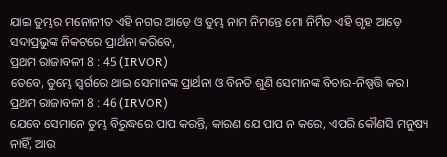ଯାଇ ତୁମ୍ଭର ମନୋନୀତ ଏହି ନଗର ଆଡ଼େ ଓ ତୁମ୍ଭ ନାମ ନିମନ୍ତେ ମୋ ନିର୍ମିତ ଏହି ଗୃହ ଆଡ଼େ ସଦାପ୍ରଭୁଙ୍କ ନିକଟରେ ପ୍ରାର୍ଥନା କରିବେ,
ପ୍ରଥମ ରାଜାବଳୀ 8 : 45 (IRVOR)
ତେବେ, ତୁମ୍ଭେ ସ୍ୱର୍ଗରେ ଥାଇ ସେମାନଙ୍କ ପ୍ରାର୍ଥନା ଓ ବିନତି ଶୁଣି ସେମାନଙ୍କ ବିଚାର-ନିଷ୍ପତ୍ତି କର।
ପ୍ରଥମ ରାଜାବଳୀ 8 : 46 (IRVOR)
ଯେବେ ସେମାନେ ତୁମ୍ଭ ବିରୁଦ୍ଧରେ ପାପ କରନ୍ତି, କାରଣ ଯେ ପାପ ନ କରେ, ଏପରି କୌଣସି ମନୁଷ୍ୟ ନାହିଁ, ଆଉ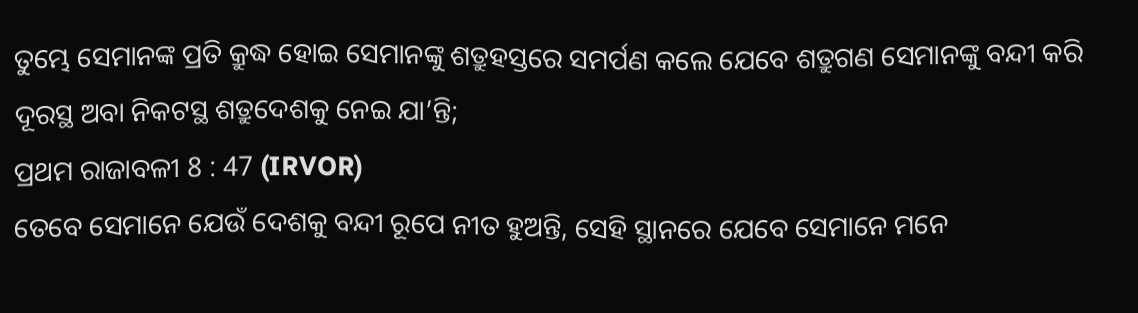ତୁମ୍ଭେ ସେମାନଙ୍କ ପ୍ରତି କ୍ରୁଦ୍ଧ ହୋଇ ସେମାନଙ୍କୁ ଶତ୍ରୁହସ୍ତରେ ସମର୍ପଣ କଲେ ଯେବେ ଶତ୍ରୁଗଣ ସେମାନଙ୍କୁ ବନ୍ଦୀ କରି ଦୂରସ୍ଥ ଅବା ନିକଟସ୍ଥ ଶତ୍ରୁଦେଶକୁ ନେଇ ଯା’ନ୍ତି;
ପ୍ରଥମ ରାଜାବଳୀ 8 : 47 (IRVOR)
ତେବେ ସେମାନେ ଯେଉଁ ଦେଶକୁ ବନ୍ଦୀ ରୂପେ ନୀତ ହୁଅନ୍ତି, ସେହି ସ୍ଥାନରେ ଯେବେ ସେମାନେ ମନେ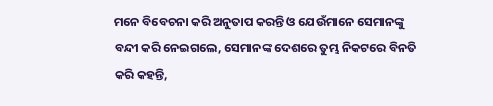ମନେ ବିବେଚନା କରି ଅନୁତାପ କରନ୍ତି ଓ ଯେଉଁମାନେ ସେମାନଙ୍କୁ ବନ୍ଦୀ କରି ନେଇଗଲେ, ସେମାନଙ୍କ ଦେଶରେ ତୁମ୍ଭ ନିକଟରେ ବିନତି କରି କହନ୍ତି,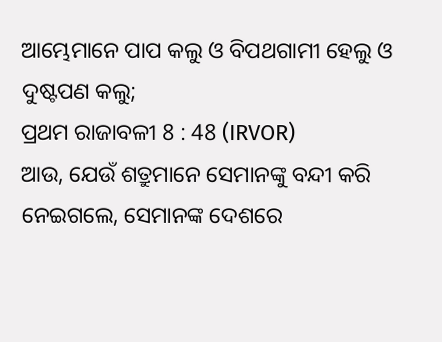ଆମ୍ଭେମାନେ ପାପ କଲୁ ଓ ବିପଥଗାମୀ ହେଲୁ ଓ ଦୁଷ୍ଟପଣ କଲୁ;
ପ୍ରଥମ ରାଜାବଳୀ 8 : 48 (IRVOR)
ଆଉ, ଯେଉଁ ଶତ୍ରୁମାନେ ସେମାନଙ୍କୁ ବନ୍ଦୀ କରି ନେଇଗଲେ, ସେମାନଙ୍କ ଦେଶରେ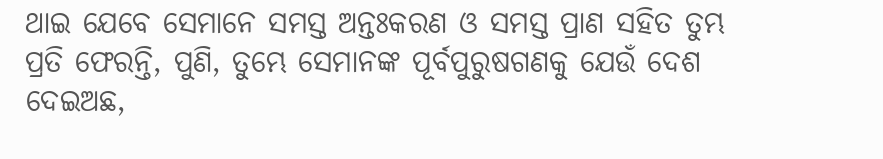ଥାଇ ଯେବେ ସେମାନେ ସମସ୍ତ ଅନ୍ତଃକରଣ ଓ ସମସ୍ତ ପ୍ରାଣ ସହିତ ତୁମ୍ଭ ପ୍ରତି ଫେରନ୍ତି, ପୁଣି, ତୁମ୍ଭେ ସେମାନଙ୍କ ପୂର୍ବପୁରୁଷଗଣକୁ ଯେଉଁ ଦେଶ ଦେଇଅଛ,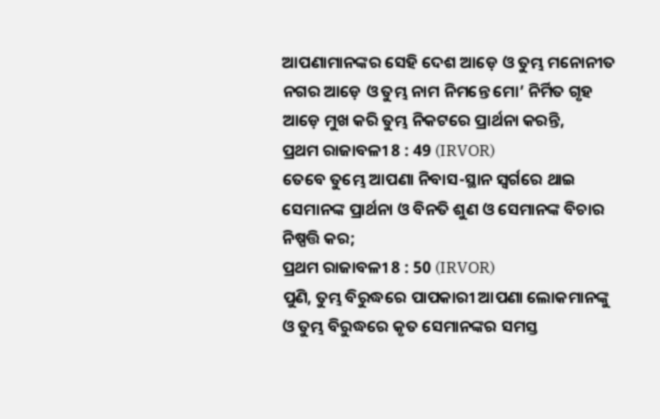ଆପଣାମାନଙ୍କର ସେହି ଦେଶ ଆଡ଼େ ଓ ତୁମ୍ଭ ମନୋନୀତ ନଗର ଆଡ଼େ ଓ ତୁମ୍ଭ ନାମ ନିମନ୍ତେ ମୋ’ ନିର୍ମିତ ଗୃହ ଆଡ଼େ ମୁଖ କରି ତୁମ୍ଭ ନିକଟରେ ପ୍ରାର୍ଥନା କରନ୍ତି,
ପ୍ରଥମ ରାଜାବଳୀ 8 : 49 (IRVOR)
ତେବେ ତୁମ୍ଭେ ଆପଣା ନିବାସ-ସ୍ଥାନ ସ୍ୱର୍ଗରେ ଥାଇ ସେମାନଙ୍କ ପ୍ରାର୍ଥନା ଓ ବିନତି ଶୁଣ ଓ ସେମାନଙ୍କ ବିଚାର ନିଷ୍ପତ୍ତି କର;
ପ୍ରଥମ ରାଜାବଳୀ 8 : 50 (IRVOR)
ପୁଣି, ତୁମ୍ଭ ବିରୁଦ୍ଧରେ ପାପକାରୀ ଆପଣା ଲୋକମାନଙ୍କୁ ଓ ତୁମ୍ଭ ବିରୁଦ୍ଧରେ କୃତ ସେମାନଙ୍କର ସମସ୍ତ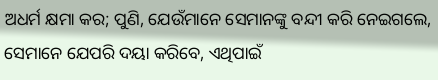ଅଧର୍ମ କ୍ଷମା କର; ପୁଣି, ଯେଉଁମାନେ ସେମାନଙ୍କୁ ବନ୍ଦୀ କରି ନେଇଗଲେ, ସେମାନେ ଯେପରି ଦୟା କରିବେ, ଏଥିପାଇଁ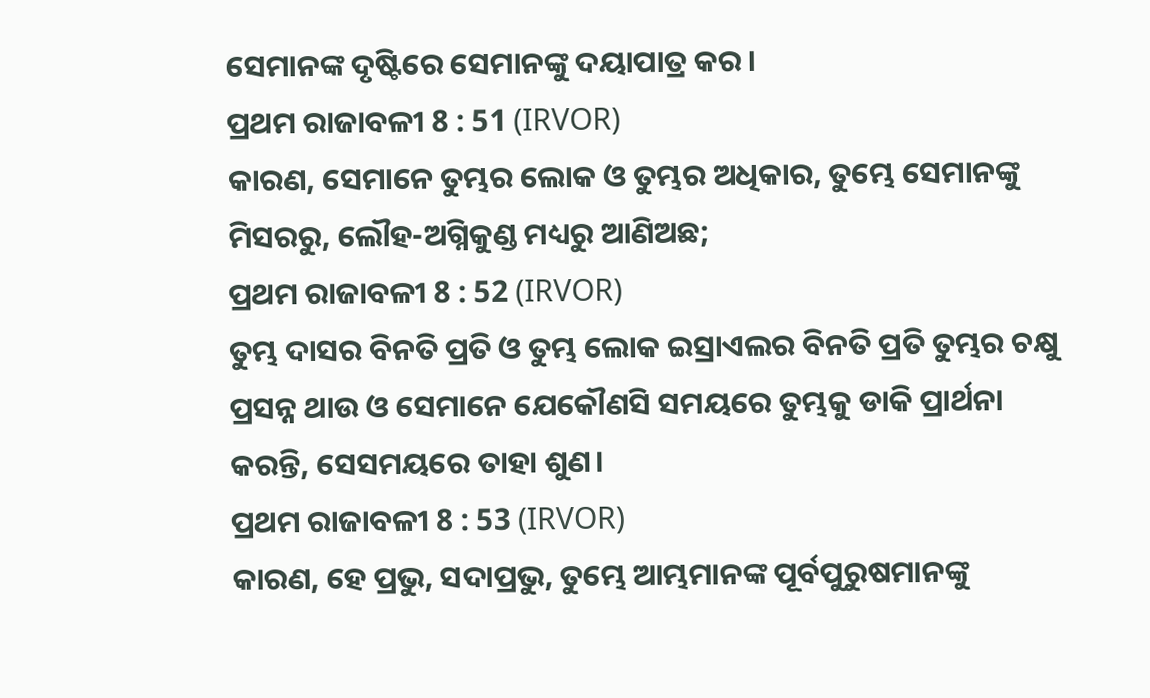ସେମାନଙ୍କ ଦୃଷ୍ଟିରେ ସେମାନଙ୍କୁ ଦୟାପାତ୍ର କର।
ପ୍ରଥମ ରାଜାବଳୀ 8 : 51 (IRVOR)
କାରଣ, ସେମାନେ ତୁମ୍ଭର ଲୋକ ଓ ତୁମ୍ଭର ଅଧିକାର, ତୁମ୍ଭେ ସେମାନଙ୍କୁ ମିସରରୁ, ଲୌହ-ଅଗ୍ନିକୁଣ୍ଡ ମଧ୍ୟରୁ ଆଣିଅଛ;
ପ୍ରଥମ ରାଜାବଳୀ 8 : 52 (IRVOR)
ତୁମ୍ଭ ଦାସର ବିନତି ପ୍ରତି ଓ ତୁମ୍ଭ ଲୋକ ଇସ୍ରାଏଲର ବିନତି ପ୍ରତି ତୁମ୍ଭର ଚକ୍ଷୁ ପ୍ରସନ୍ନ ଥାଉ ଓ ସେମାନେ ଯେକୌଣସି ସମୟରେ ତୁମ୍ଭକୁ ଡାକି ପ୍ରାର୍ଥନା କରନ୍ତି, ସେସମୟରେ ତାହା ଶୁଣ।
ପ୍ରଥମ ରାଜାବଳୀ 8 : 53 (IRVOR)
କାରଣ, ହେ ପ୍ରଭୁ, ସଦାପ୍ରଭୁ, ତୁମ୍ଭେ ଆମ୍ଭମାନଙ୍କ ପୂର୍ବପୁରୁଷମାନଙ୍କୁ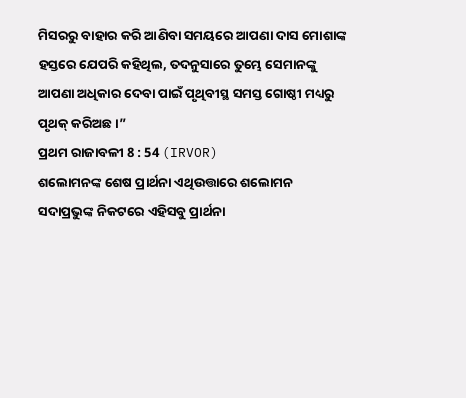ମିସରରୁ ବାହାର କରି ଆଣିବା ସମୟରେ ଆପଣା ଦାସ ମୋଶାଙ୍କ ହସ୍ତରେ ଯେପରି କହିଥିଲ, ତଦନୁସାରେ ତୁମ୍ଭେ ସେମାନଙ୍କୁ ଆପଣା ଅଧିକାର ଦେବା ପାଇଁ ପୃଥିବୀସ୍ଥ ସମସ୍ତ ଗୋଷ୍ଠୀ ମଧ୍ୟରୁ ପୃଥକ୍‍ କରିଅଛ।”
ପ୍ରଥମ ରାଜାବଳୀ 8 : 54 (IRVOR)
ଶଲୋମନଙ୍କ ଶେଷ ପ୍ରାର୍ଥନା ଏଥିଉତ୍ତାରେ ଶଲୋମନ ସଦାପ୍ରଭୁଙ୍କ ନିକଟରେ ଏହିସବୁ ପ୍ରାର୍ଥନା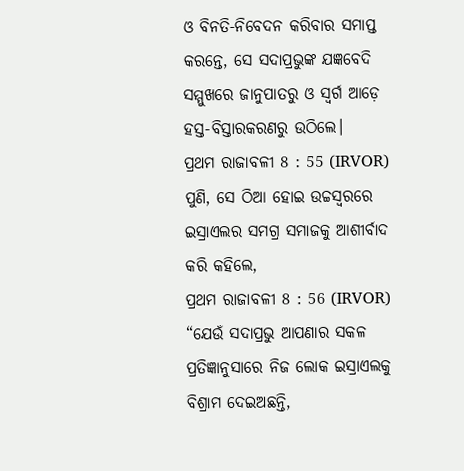ଓ ବିନତି-ନିବେଦନ କରିବାର ସମାପ୍ତ କରନ୍ତେ, ସେ ସଦାପ୍ରଭୁଙ୍କ ଯଜ୍ଞବେଦି ସମ୍ମୁଖରେ ଜାନୁପାତରୁ ଓ ସ୍ୱର୍ଗ ଆଡ଼େ ହସ୍ତ-ବିସ୍ତାରକରଣରୁ ଉଠିଲେ।
ପ୍ରଥମ ରାଜାବଳୀ 8 : 55 (IRVOR)
ପୁଣି, ସେ ଠିଆ ହୋଇ ଉଚ୍ଚସ୍ୱରରେ ଇସ୍ରାଏଲର ସମଗ୍ର ସମାଜକୁ ଆଶୀର୍ବାଦ କରି କହିଲେ,
ପ୍ରଥମ ରାଜାବଳୀ 8 : 56 (IRVOR)
“ଯେଉଁ ସଦାପ୍ରଭୁ ଆପଣାର ସକଳ ପ୍ରତିଜ୍ଞାନୁସାରେ ନିଜ ଲୋକ ଇସ୍ରାଏଲକୁ ବିଶ୍ରାମ ଦେଇଅଛନ୍ତି,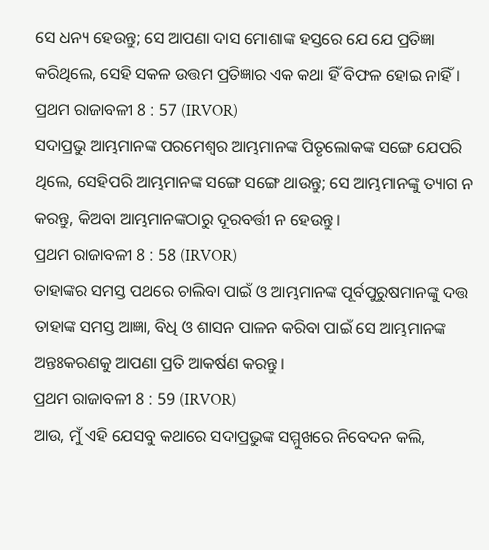ସେ ଧନ୍ୟ ହେଉନ୍ତୁ; ସେ ଆପଣା ଦାସ ମୋଶାଙ୍କ ହସ୍ତରେ ଯେ ଯେ ପ୍ରତିଜ୍ଞା କରିଥିଲେ, ସେହି ସକଳ ଉତ୍ତମ ପ୍ରତିଜ୍ଞାର ଏକ କଥା ହିଁ ବିଫଳ ହୋଇ ନାହିଁ।
ପ୍ରଥମ ରାଜାବଳୀ 8 : 57 (IRVOR)
ସଦାପ୍ରଭୁ ଆମ୍ଭମାନଙ୍କ ପରମେଶ୍ୱର ଆମ୍ଭମାନଙ୍କ ପିତୃଲୋକଙ୍କ ସଙ୍ଗେ ଯେପରି ଥିଲେ, ସେହିପରି ଆମ୍ଭମାନଙ୍କ ସଙ୍ଗେ ସଙ୍ଗେ ଥାଉନ୍ତୁ; ସେ ଆମ୍ଭମାନଙ୍କୁ ତ୍ୟାଗ ନ କରନ୍ତୁ, କିଅବା ଆମ୍ଭମାନଙ୍କଠାରୁ ଦୂରବର୍ତ୍ତୀ ନ ହେଉନ୍ତୁ।
ପ୍ରଥମ ରାଜାବଳୀ 8 : 58 (IRVOR)
ତାହାଙ୍କର ସମସ୍ତ ପଥରେ ଚାଲିବା ପାଇଁ ଓ ଆମ୍ଭମାନଙ୍କ ପୂର୍ବପୁରୁଷମାନଙ୍କୁ ଦତ୍ତ ତାହାଙ୍କ ସମସ୍ତ ଆଜ୍ଞା, ବିଧି ଓ ଶାସନ ପାଳନ କରିବା ପାଇଁ ସେ ଆମ୍ଭମାନଙ୍କ ଅନ୍ତଃକରଣକୁ ଆପଣା ପ୍ରତି ଆକର୍ଷଣ କରନ୍ତୁ।
ପ୍ରଥମ ରାଜାବଳୀ 8 : 59 (IRVOR)
ଆଉ, ମୁଁ ଏହି ଯେସବୁ କଥାରେ ସଦାପ୍ରଭୁଙ୍କ ସମ୍ମୁଖରେ ନିବେଦନ କଲି,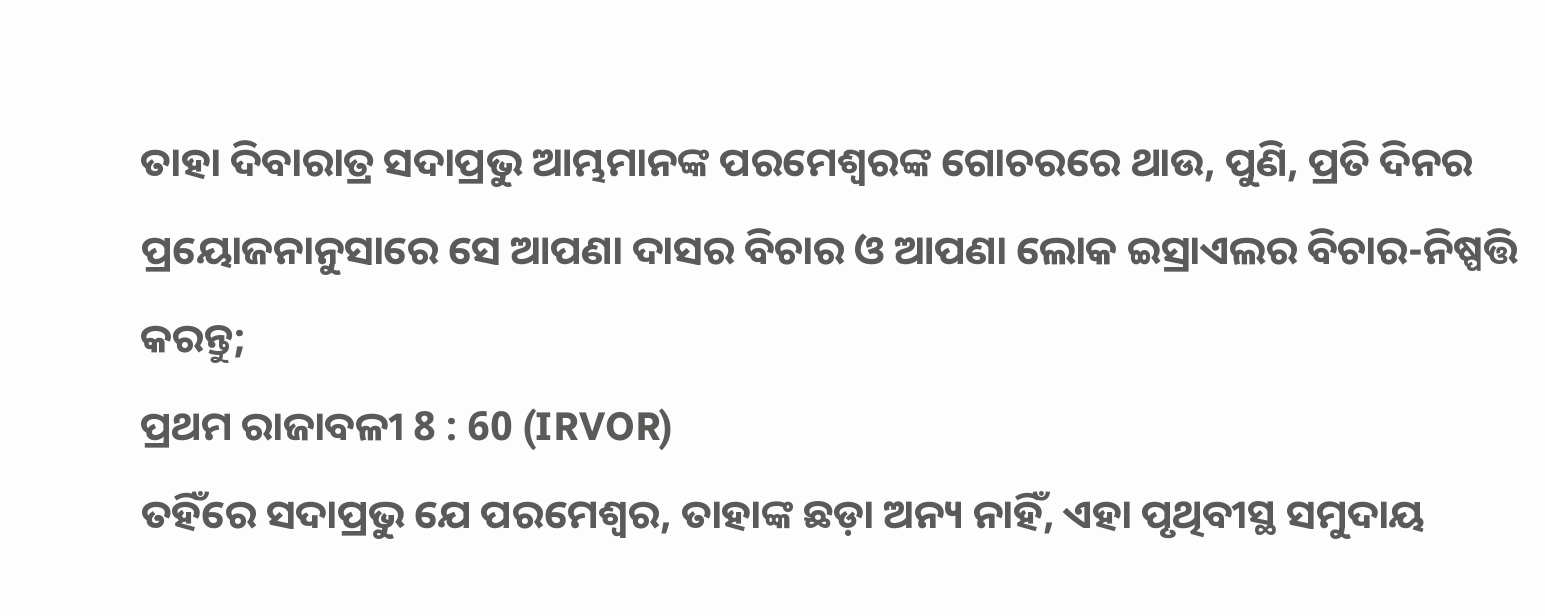ତାହା ଦିବାରାତ୍ର ସଦାପ୍ରଭୁ ଆମ୍ଭମାନଙ୍କ ପରମେଶ୍ୱରଙ୍କ ଗୋଚରରେ ଥାଉ, ପୁଣି, ପ୍ରତି ଦିନର ପ୍ରୟୋଜନାନୁସାରେ ସେ ଆପଣା ଦାସର ବିଚାର ଓ ଆପଣା ଲୋକ ଇସ୍ରାଏଲର ବିଚାର-ନିଷ୍ପତ୍ତି କରନ୍ତୁ;
ପ୍ରଥମ ରାଜାବଳୀ 8 : 60 (IRVOR)
ତହିଁରେ ସଦାପ୍ରଭୁ ଯେ ପରମେଶ୍ୱର, ତାହାଙ୍କ ଛଡ଼ା ଅନ୍ୟ ନାହିଁ, ଏହା ପୃଥିବୀସ୍ଥ ସମୁଦାୟ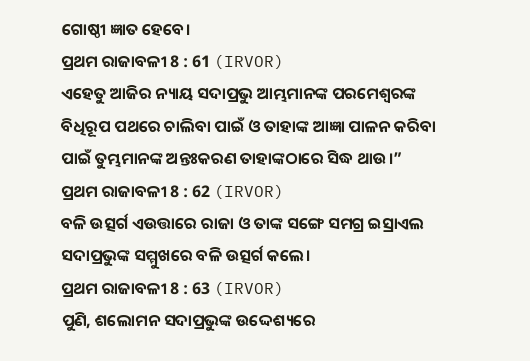ଗୋଷ୍ଠୀ ଜ୍ଞାତ ହେବେ।
ପ୍ରଥମ ରାଜାବଳୀ 8 : 61 (IRVOR)
ଏହେତୁ ଆଜିର ନ୍ୟାୟ ସଦାପ୍ରଭୁ ଆମ୍ଭମାନଙ୍କ ପରମେଶ୍ୱରଙ୍କ ବିଧିରୂପ ପଥରେ ଚାଲିବା ପାଇଁ ଓ ତାହାଙ୍କ ଆଜ୍ଞା ପାଳନ କରିବା ପାଇଁ ତୁମ୍ଭମାନଙ୍କ ଅନ୍ତଃକରଣ ତାହାଙ୍କଠାରେ ସିଦ୍ଧ ଥାଉ।”
ପ୍ରଥମ ରାଜାବଳୀ 8 : 62 (IRVOR)
ବଳି ଉତ୍ସର୍ଗ ଏଉତ୍ତାରେ ରାଜା ଓ ତାଙ୍କ ସଙ୍ଗେ ସମଗ୍ର ଇସ୍ରାଏଲ ସଦାପ୍ରଭୁଙ୍କ ସମ୍ମୁଖରେ ବଳି ଉତ୍ସର୍ଗ କଲେ।
ପ୍ରଥମ ରାଜାବଳୀ 8 : 63 (IRVOR)
ପୁଣି, ଶଲୋମନ ସଦାପ୍ରଭୁଙ୍କ ଉଦ୍ଦେଶ୍ୟରେ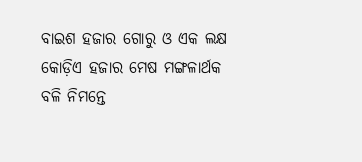ବାଇଶ ହଜାର ଗୋରୁ ଓ ଏକ ଲକ୍ଷ କୋଡ଼ିଏ ହଜାର ମେଷ ମଙ୍ଗଳାର୍ଥକ ବଳି ନିମନ୍ତେ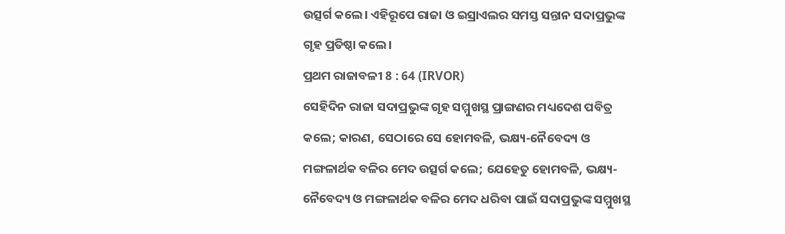ଉତ୍ସର୍ଗ କଲେ। ଏହିରୂପେ ରାଜା ଓ ଇସ୍ରାଏଲର ସମସ୍ତ ସନ୍ତାନ ସଦାପ୍ରଭୁଙ୍କ ଗୃହ ପ୍ରତିଷ୍ଠା କଲେ।
ପ୍ରଥମ ରାଜାବଳୀ 8 : 64 (IRVOR)
ସେହିଦିନ ରାଜା ସଦାପ୍ରଭୁଙ୍କ ଗୃହ ସମ୍ମୁଖସ୍ଥ ପ୍ରାଙ୍ଗଣର ମଧ୍ୟଦେଶ ପବିତ୍ର କଲେ; କାରଣ, ସେଠାରେ ସେ ହୋମବଳି, ଭକ୍ଷ୍ୟ-ନୈବେଦ୍ୟ ଓ ମଙ୍ଗଳାର୍ଥକ ବଳିର ମେଦ ଉତ୍ସର୍ଗ କଲେ; ଯେହେତୁ ହୋମବଳି, ଭକ୍ଷ୍ୟ-ନୈବେଦ୍ୟ ଓ ମଙ୍ଗଳାର୍ଥକ ବଳିର ମେଦ ଧରିବା ପାଇଁ ସଦାପ୍ରଭୁଙ୍କ ସମ୍ମୁଖସ୍ଥ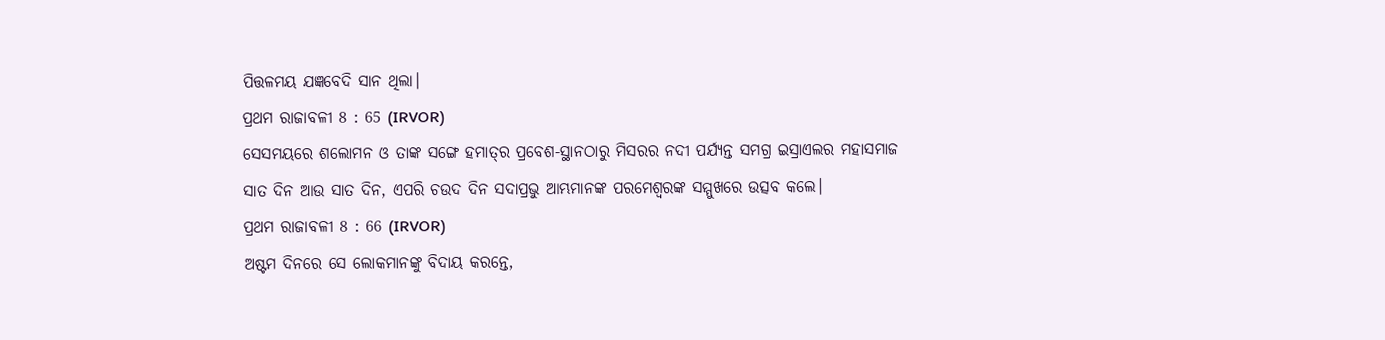ପିତ୍ତଳମୟ ଯଜ୍ଞବେଦି ସାନ ଥିଲା।
ପ୍ରଥମ ରାଜାବଳୀ 8 : 65 (IRVOR)
ସେସମୟରେ ଶଲୋମନ ଓ ତାଙ୍କ ସଙ୍ଗେ ହମାତ୍‍ର ପ୍ରବେଶ-ସ୍ଥାନଠାରୁ ମିସରର ନଦୀ ପର୍ଯ୍ୟନ୍ତ ସମଗ୍ର ଇସ୍ରାଏଲର ମହାସମାଜ ସାତ ଦିନ ଆଉ ସାତ ଦିନ, ଏପରି ଚଉଦ ଦିନ ସଦାପ୍ରଭୁ ଆମ୍ଭମାନଙ୍କ ପରମେଶ୍ୱରଙ୍କ ସମ୍ମୁଖରେ ଉତ୍ସବ କଲେ।
ପ୍ରଥମ ରାଜାବଳୀ 8 : 66 (IRVOR)
ଅଷ୍ଟମ ଦିନରେ ସେ ଲୋକମାନଙ୍କୁ ବିଦାୟ କରନ୍ତେ,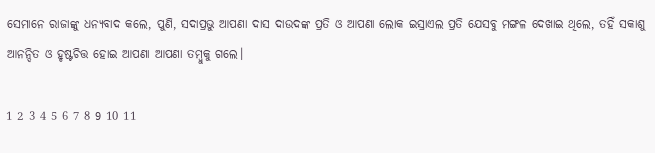ସେମାନେ ରାଜାଙ୍କୁ ଧନ୍ୟବାଦ କଲେ, ପୁଣି, ସଦାପ୍ରଭୁ ଆପଣା ଦାସ ଦାଉଦଙ୍କ ପ୍ରତି ଓ ଆପଣା ଲୋକ ଇସ୍ରାଏଲ ପ୍ରତି ଯେସବୁ ମଙ୍ଗଳ ଦେଖାଇ ଥିଲେ, ତହିଁ ସକାଶୁ ଆନନ୍ଦିତ ଓ ହୃଷ୍ଟଚିତ୍ତ ହୋଇ ଆପଣା ଆପଣା ତମ୍ବୁକୁ ଗଲେ।

1 2 3 4 5 6 7 8 9 10 11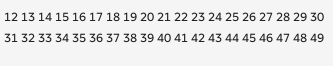12 13 14 15 16 17 18 19 20 21 22 23 24 25 26 27 28 29 30 31 32 33 34 35 36 37 38 39 40 41 42 43 44 45 46 47 48 49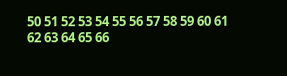50 51 52 53 54 55 56 57 58 59 60 61 62 63 64 65 66